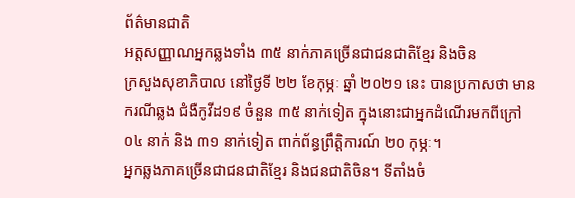ព័ត៌មានជាតិ
អត្តសញ្ញាណអ្នកឆ្លងទាំង ៣៥ នាក់ភាគច្រើនជាជនជាតិខ្មែរ និងចិន
ក្រសួងសុខាភិបាល នៅថ្ងៃទី ២២ ខែកុម្ភៈ ឆ្នាំ ២០២១ នេះ បានប្រកាសថា មានករណីឆ្លង ជំងឺកូវីដ១៩ ចំនួន ៣៥ នាក់ទៀត ក្នុងនោះជាអ្នកដំណើរមកពីក្រៅ ០៤ នាក់ និង ៣១ នាក់ទៀត ពាក់ព័ន្ធព្រឹត្តិការណ៍ ២០ កុម្ភៈ។
អ្នកឆ្លងភាគច្រើនជាជនជាតិខ្មែរ និងជនជាតិចិន។ ទីតាំងចំ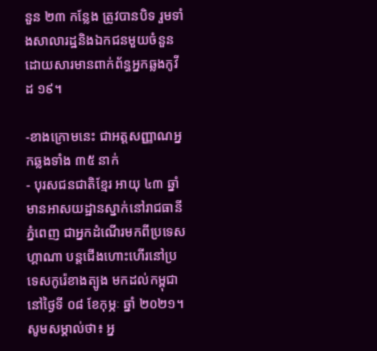នួន ២៣ កន្លែង ត្រូវបានបិទ រួមទាំងសាលារដ្ឋនិងឯកជនមួយចំនួន ដោយសារមានពាក់ព័ន្ធអ្នកឆ្លងកូវីដ ១៩។

-ខាងក្រោមនេះ ជាអត្តសញ្ញាណអ្នកឆ្លងទាំង ៣៥ នាក់
- បុរសជនជាតិខ្មែរ អាយុ ៤៣ ឆ្នាំ មានអាសយដ្ឋានស្នាក់នៅរាជធានីភ្នំពេញ ជាអ្នកដំណើរមកពីប្រទេសហ្គាណា បន្តជើងហោះហើរនៅប្រទេសកូរ៉េខាងត្បូង មកដល់កម្ពុជានៅថ្ងៃទី ០៨ ខែកុម្ភៈ ឆ្នាំ ២០២១។
សូមសម្គាល់ថា៖ អ្ន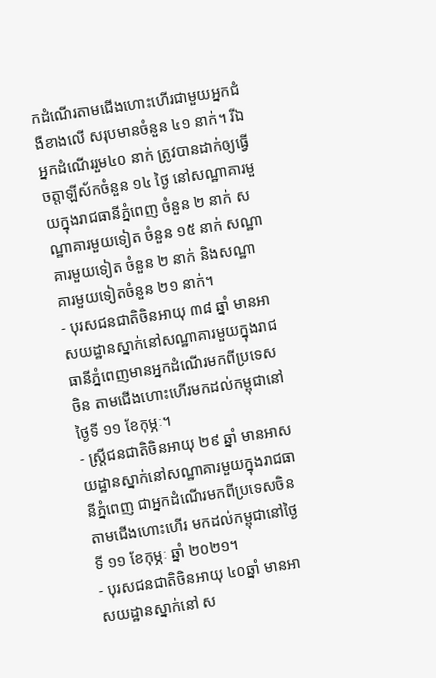កដំណើរតាមជើងហោះហើរជាមួយអ្នកជំងឺខាងលើ សរុបមានចំនួន ៤១ នាក់។ រីឯអ្នកដំណើររួម៤០ នាក់ ត្រូវបានដាក់ឲ្យធ្វើចត្តាឡីស័កចំនួន ១៤ ថ្ងៃ នៅសណ្ឋាគារមួយក្នុងរាជធានីភ្នំពេញ ចំនួន ២ នាក់ សណ្ឋាគារមួយទៀត ចំនួន ១៥ នាក់ សណ្ឋាគារមួយទៀត ចំនួន ២ នាក់ និងសណ្ឋាគារមួយទៀតចំនួន ២១ នាក់។
- បុរសជនជាតិចិនអាយុ ៣៨ ឆ្នាំ មានអាសយដ្ឋានស្នាក់នៅសណ្ឋាគារមួយក្នុងរាជធានីភ្នំពេញមានអ្នកដំណើរមកពីប្រទេសចិន តាមជើងហោះហើរមកដល់កម្ពុជានៅថ្ងៃទី ១១ ខែកុម្ភៈ។
- ស្ត្រីជនជាតិចិនអាយុ ២៩ ឆ្នាំ មានអាសយដ្ឋានស្នាក់នៅសណ្ឋាគារមួយក្នុងរាជធានីភ្នំពេញ ជាអ្នកដំណើរមកពីប្រទេសចិនតាមជើងហោះហើរ មកដល់កម្ពុជានៅថ្ងៃទី ១១ ខែកុម្ភៈ ឆ្នាំ ២០២១។
- បុរសជនជាតិចិនអាយុ ៤០ឆ្នាំ មានអាសយដ្ឋានស្នាក់នៅ ស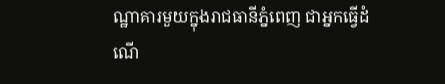ណ្ឋាគារមួយក្នុងរាជធានីភ្នំពេញ ជាអ្នកធ្វើដំណើ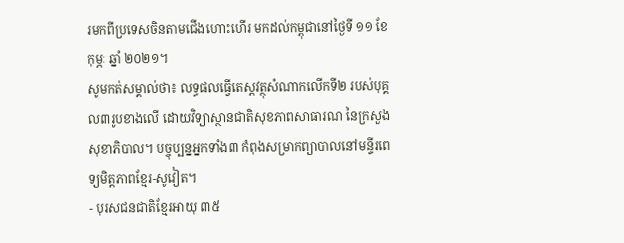រមកពីប្រទេសចិនតាមជើងហោះហើរ មកដល់កម្ពុជានៅថ្ងៃទី ១១ ខែកុម្ភៈ ឆ្នាំ ២០២១។
សូមកត់សម្គាល់ថា៖ លទ្ធផលធ្វើតេស្តវត្ថុសំណាកលើកទី២ របស់បុគ្គល៣រូបខាងលើ ដោយវិទ្យាស្ថានជាតិសុខភាពសាធារណ នៃក្រសួងសុខាភិបាល។ បច្ចុប្បន្នអ្នកទាំង៣ កំពុងសម្រាកព្យាបាលនៅមន្ទីរពេទ្យមិត្តភាពខ្មែរ-សូវៀត។
- បុរសជនជាតិខ្មែរអាយុ ៣៥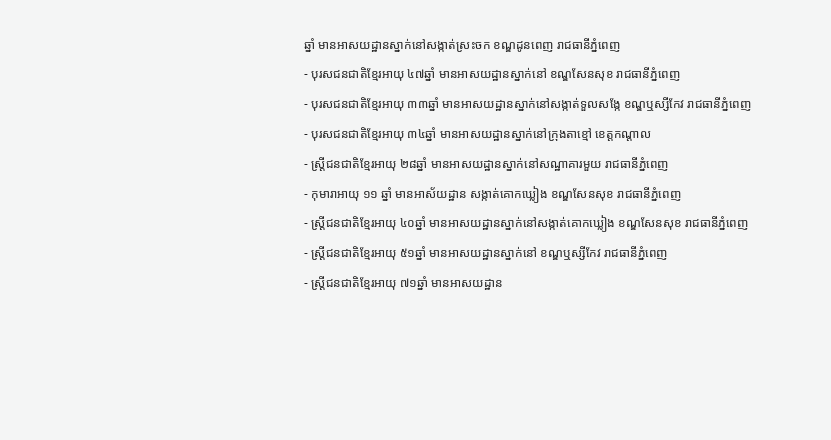ឆ្នាំ មានអាសយដ្ឋានស្នាក់នៅសង្កាត់ស្រះចក ខណ្ឌដូនពេញ រាជធានីភ្នំពេញ
- បុរសជនជាតិខ្មែរអាយុ ៤៧ឆ្នាំ មានអាសយដ្ឋានស្នាក់នៅ ខណ្ឌសែនសុខ រាជធានីភ្នំពេញ
- បុរសជនជាតិខ្មែរអាយុ ៣៣ឆ្នាំ មានអាសយដ្ឋានស្នាក់នៅសង្កាត់ទួលសង្កែ ខណ្ឌឬស្សីកែវ រាជធានីភ្នំពេញ
- បុរសជនជាតិខ្មែរអាយុ ៣៤ឆ្នាំ មានអាសយដ្ឋានស្នាក់នៅក្រុងតាខ្មៅ ខេត្តកណ្តាល
- ស្ត្រីជនជាតិខ្មែរអាយុ ២៨ឆ្នាំ មានអាសយដ្ឋានស្នាក់នៅសណ្ឋាគារមួយ រាជធានីភ្នំពេញ
- កុមារាអាយុ ១១ ឆ្នាំ មានអាស័យដ្ឋាន សង្កាត់គោកឃ្លៀង ខណ្ឌសែនសុខ រាជធានីភ្នំពេញ
- ស្ត្រីជនជាតិខ្មែរអាយុ ៤០ឆ្នាំ មានអាសយដ្ឋានស្នាក់នៅសង្កាត់គោកឃ្លៀង ខណ្ឌសែនសុខ រាជធានីភ្នំពេញ
- ស្ត្រីជនជាតិខ្មែរអាយុ ៥១ឆ្នាំ មានអាសយដ្ឋានស្នាក់នៅ ខណ្ឌឬស្សីកែវ រាជធានីភ្នំពេញ
- ស្ត្រីជនជាតិខ្មែរអាយុ ៧១ឆ្នាំ មានអាសយដ្ឋាន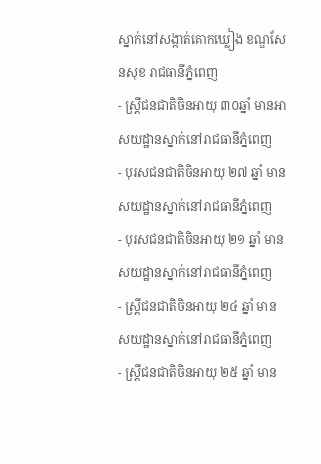ស្នាក់នៅសង្កាត់គោកឃ្លៀង ខណ្ឌសែនសុខ រាជធានីភ្នំពេញ
- ស្ត្រីជនជាតិចិនអាយុ ៣០ឆ្នាំ មានអាសយដ្ឋានស្នាក់នៅរាជធានីភ្នំពេញ
- បុរសជនជាតិចិនអាយុ ២៧ ឆ្នាំ មានសយដ្ឋានស្នាក់នៅរាជធានីភ្នំពេញ
- បុរសជនជាតិចិនអាយុ ២១ ឆ្នាំ មានសយដ្ឋានស្នាក់នៅរាជធានីភ្នំពេញ
- ស្ត្រីជនជាតិចិនអាយុ ២៤ ឆ្នាំ មានសយដ្ឋានស្នាក់នៅរាជធានីភ្នំពេញ
- ស្ត្រីជនជាតិចិនអាយុ ២៥ ឆ្នាំ មាន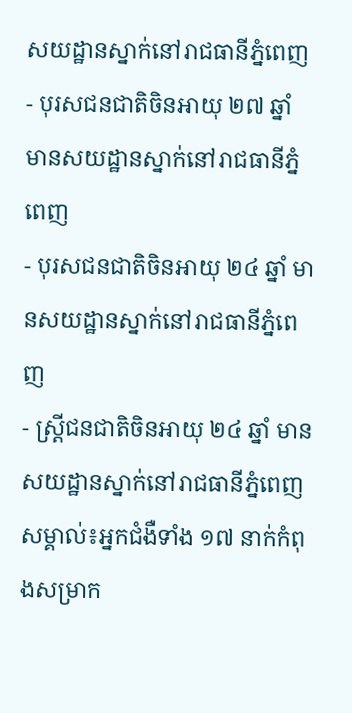សយដ្ឋានស្នាក់នៅរាជធានីភ្នំពេញ
- បុរសជនជាតិចិនអាយុ ២៧ ឆ្នាំ មានសយដ្ឋានស្នាក់នៅរាជធានីភ្នំពេញ
- បុរសជនជាតិចិនអាយុ ២៤ ឆ្នាំ មានសយដ្ឋានស្នាក់នៅរាជធានីភ្នំពេញ
- ស្ត្រីជនជាតិចិនអាយុ ២៤ ឆ្នាំ មានសយដ្ឋានស្នាក់នៅរាជធានីភ្នំពេញ
សម្គាល់៖អ្នកជំងឺទាំង ១៧ នាក់កំពុងសម្រាក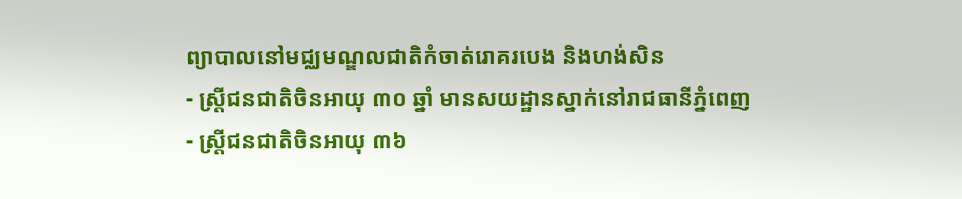ព្យាបាលនៅមជ្ឈមណ្ឌលជាតិកំចាត់រោគរបេង និងហង់សិន
- ស្ត្រីជនជាតិចិនអាយុ ៣០ ឆ្នាំ មានសយដ្ឋានស្នាក់នៅរាជធានីភ្នំពេញ
- ស្ត្រីជនជាតិចិនអាយុ ៣៦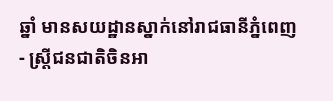ឆ្នាំ មានសយដ្ឋានស្នាក់នៅរាជធានីភ្នំពេញ
- ស្ត្រីជនជាតិចិនអា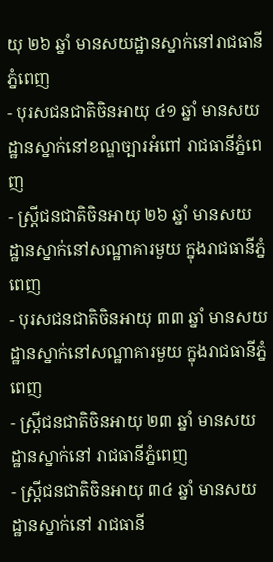យុ ២៦ ឆ្នាំ មានសយដ្ឋានស្នាក់នៅរាជធានីភ្នំពេញ
- បុរសជនជាតិចិនអាយុ ៤១ ឆ្នាំ មានសយដ្ឋានស្នាក់នៅខណ្ឌច្បារអំពៅ រាជធានីភ្នំពេញ
- ស្ត្រីជនជាតិចិនអាយុ ២៦ ឆ្នាំ មានសយដ្ឋានស្នាក់នៅសណ្ឋាគារមួយ ក្នុងរាជធានីភ្នំពេញ
- បុរសជនជាតិចិនអាយុ ៣៣ ឆ្នាំ មានសយដ្ឋានស្នាក់នៅសណ្ឋាគារមួយ ក្នុងរាជធានីភ្នំពេញ
- ស្ត្រីជនជាតិចិនអាយុ ២៣ ឆ្នាំ មានសយដ្ឋានស្នាក់នៅ រាជធានីភ្នំពេញ
- ស្ត្រីជនជាតិចិនអាយុ ៣៤ ឆ្នាំ មានសយដ្ឋានស្នាក់នៅ រាជធានី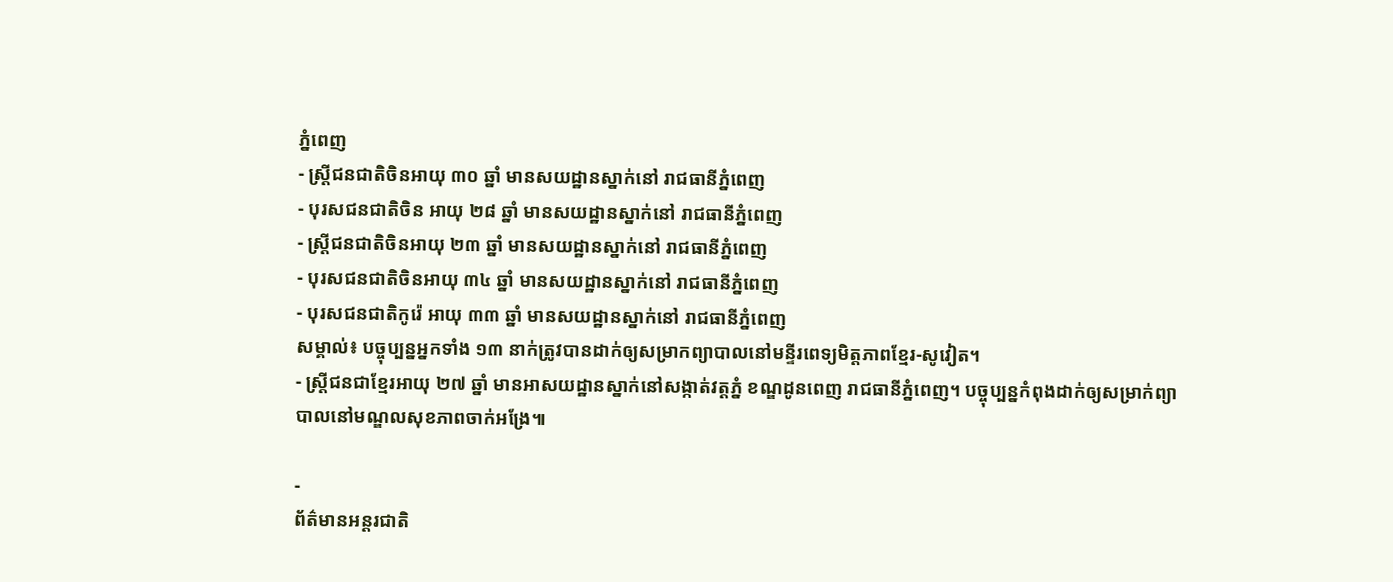ភ្នំពេញ
- ស្ត្រីជនជាតិចិនអាយុ ៣០ ឆ្នាំ មានសយដ្ឋានស្នាក់នៅ រាជធានីភ្នំពេញ
- បុរសជនជាតិចិន អាយុ ២៨ ឆ្នាំ មានសយដ្ឋានស្នាក់នៅ រាជធានីភ្នំពេញ
- ស្ត្រីជនជាតិចិនអាយុ ២៣ ឆ្នាំ មានសយដ្ឋានស្នាក់នៅ រាជធានីភ្នំពេញ
- បុរសជនជាតិចិនអាយុ ៣៤ ឆ្នាំ មានសយដ្ឋានស្នាក់នៅ រាជធានីភ្នំពេញ
- បុរសជនជាតិកូរ៉េ អាយុ ៣៣ ឆ្នាំ មានសយដ្ឋានស្នាក់នៅ រាជធានីភ្នំពេញ
សម្គាល់៖ បច្ចុប្បន្នអ្នកទាំង ១៣ នាក់ត្រូវបានដាក់ឲ្យសម្រាកព្យាបាលនៅមន្ទីរពេទ្យមិត្តភាពខ្មែរ-សូវៀត។
- ស្ត្រីជនជាខ្មែរអាយុ ២៧ ឆ្នាំ មានអាសយដ្ឋានស្នាក់នៅសង្កាត់វត្តភ្នំ ខណ្ឌដូនពេញ រាជធានីភ្នំពេញ។ បច្ចុប្បន្នកំពុងដាក់ឲ្យសម្រាក់ព្យាបាលនៅមណ្ឌលសុខភាពចាក់អង្រែ៕

-
ព័ត៌មានអន្ដរជាតិ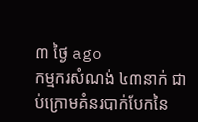៣ ថ្ងៃ ago
កម្មករសំណង់ ៤៣នាក់ ជាប់ក្រោមគំនរបាក់បែកនៃ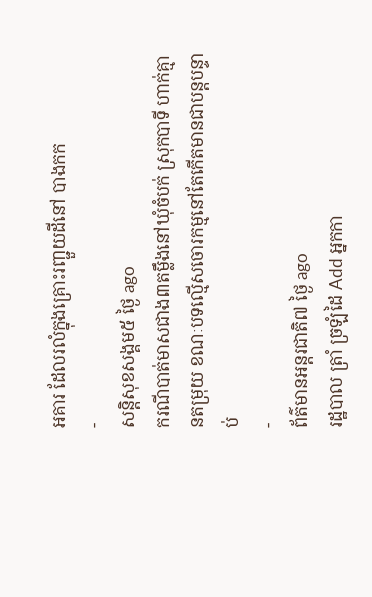អគារ ដែលរលំក្នុងគ្រោះរញ្ជួយដីនៅ បាងកក
-
សន្តិសុខសង្គម៥ ថ្ងៃ ago
ករណីបាត់មាសជាង៣តម្លឹងនៅឃុំចំបក់ ស្រុកបាទី ហាក់គ្មានតម្រុយ ខណៈបទល្មើសចោរកម្មនៅតែកើតមានជាបន្តបន្ទាប់
-
ព័ត៌មានអន្ដរជាតិ៧ ថ្ងៃ ago
រដ្ឋបាល ត្រាំ ច្រឡំដៃ Add អ្នកកា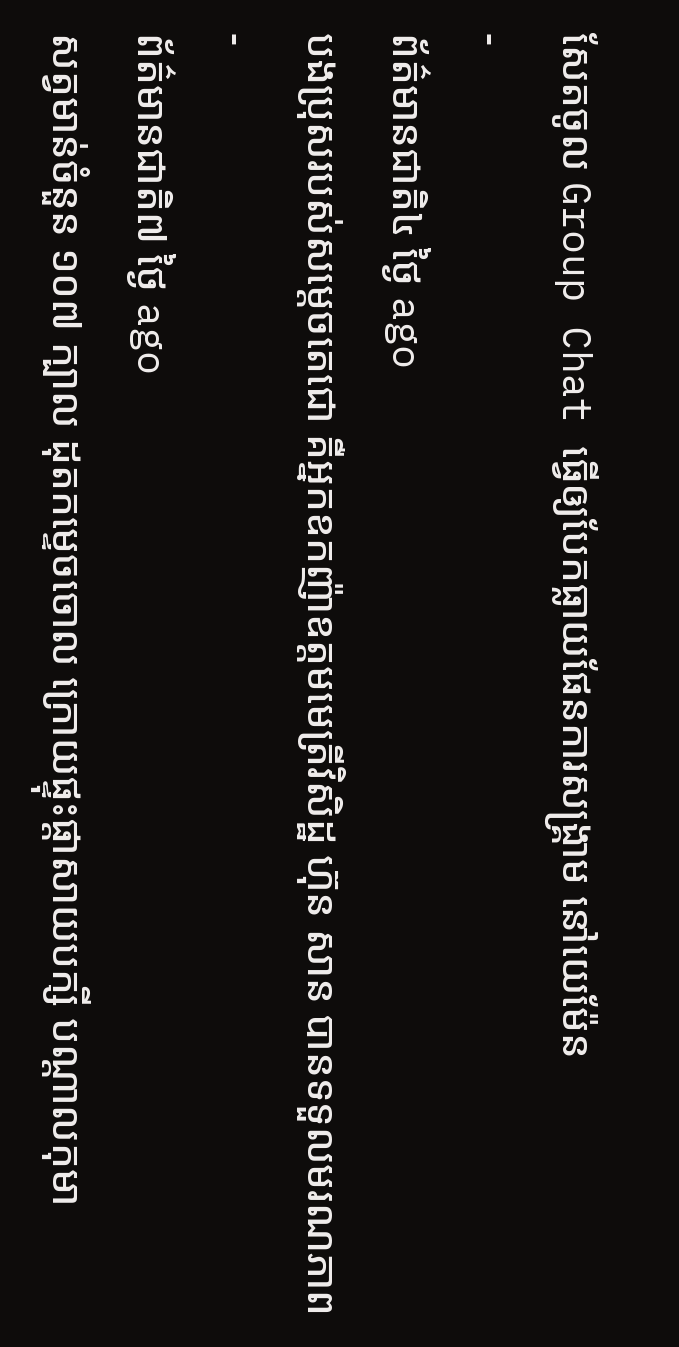សែតចូល Group Chat ធ្វើឲ្យបែកធ្លាយផែនការសង្គ្រាម នៅយេម៉ែន
-
ព័ត៌មានជាតិ៤ ថ្ងៃ ago
បងប្រុសរបស់សម្ដេចតេជោ គឺអ្នកឧកញ៉ាឧត្តមមេត្រីវិសិដ្ឋ ហ៊ុន សាន បានទទួលមរណភាព
-
ព័ត៌មានជាតិ៧ ថ្ងៃ ago
សត្វមាន់ចំនួន ១០៧ ក្បាល ដុតកម្ទេចចោល ក្រោយផ្ទុះផ្ដាសាយបក្សី បណ្តាលកុមា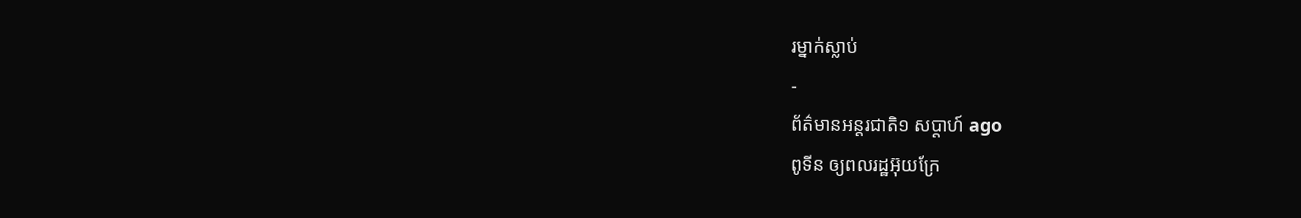រម្នាក់ស្លាប់
-
ព័ត៌មានអន្ដរជាតិ១ សប្តាហ៍ ago
ពូទីន ឲ្យពលរដ្ឋអ៊ុយក្រែ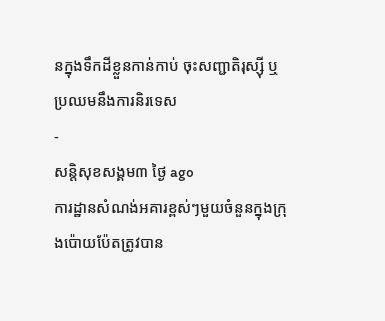នក្នុងទឹកដីខ្លួនកាន់កាប់ ចុះសញ្ជាតិរុស្ស៊ី ឬប្រឈមនឹងការនិរទេស
-
សន្តិសុខសង្គម៣ ថ្ងៃ ago
ការដ្ឋានសំណង់អគារខ្ពស់ៗមួយចំនួនក្នុងក្រុងប៉ោយប៉ែតត្រូវបាន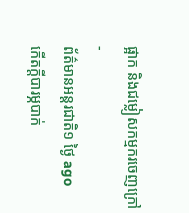ផ្អាក និងជម្លៀសកម្មករចេញក្រៅ
-
ព័ត៌មានអន្ដរជាតិ១ ថ្ងៃ ago
កើតក្តីបារម្ភបាក់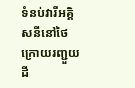ទំនប់វារីអគ្គិសនីនៅថៃ ក្រោយរញ្ជួយដី